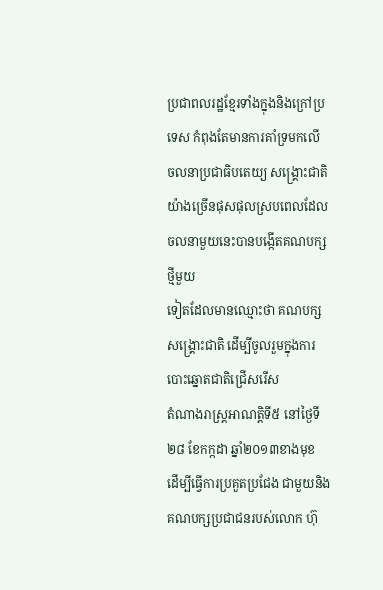ប្រជាពលរដ្ឋខ្មែរទាំងក្នុងនិងក្រៅប្រទេស កំពុងតែមានការគាំទ្រមកលើ
ចលនាប្រជាធិបតេយ្យ សង្គ្រោះជាតិ យ៉ាងច្រើនផុសផុលស្របពេលដែលចលនាមួយនេះបានបង្កើតគណបក្សថ្មីមួយ
ទៀតដែលមានឈ្មោះថា គណបក្ស សង្គ្រោះជាតិ ដើម្បីចូលរួមក្នុងការបោះឆ្នោតជាតិជ្រើសរើស
តំណាងរាស្រ្តអាណត្តិទី៥ នៅថ្ងៃទី២៨ ខែកក្កដា ឆ្នាំ២០១៣ខាងមុខ
ដើម្បីធ្វើការប្រគួតប្រជែង ជាមួយនិងគណបក្សប្រជាជនរបស់លោក ហ៊ុ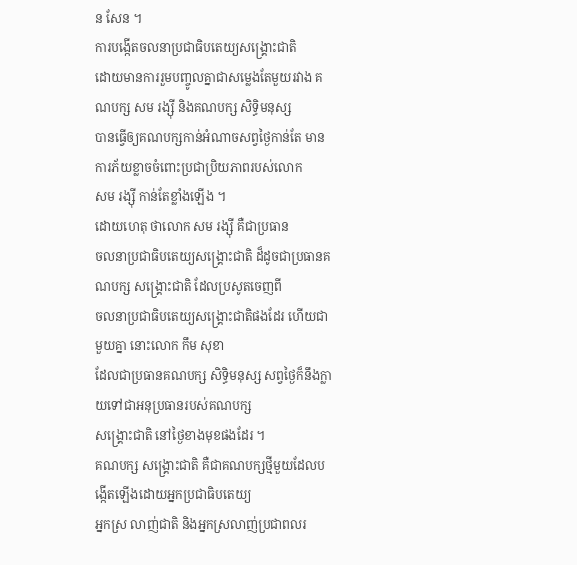ន សែន ។
ការបង្កើតចលនាប្រជាធិបតេយ្យសង្គ្រោះជាតិ
ដោយមានការរួមបញ្ចូលគ្នាជាសម្លេងតែមួយរវាង គណបក្ស សម រង្ស៊ី និងគណបក្ស សិទ្ធិមនុស្ស
បានធ្វើឲ្យគណបក្សកាន់អំណាចសព្វថ្ងៃកាន់តែ មានការភ័យខ្លាចចំពោះប្រជាប្រិយភាពរបស់លោក
សម រង្ស៊ី កាន់តែខ្លាំងឡើង ។
ដោយហេតុ ថាលោក សម រង្ស៊ី គឺជាប្រធាន
ចលនាប្រជាធិបតេយ្យសង្គ្រោះជាតិ ដ៏ដូចជាប្រធានគណបក្ស សង្គ្រោះជាតិ ដែលប្រសូតចេញពី
ចលនាប្រជាធិបតេយ្យសង្គ្រោះជាតិផងដែរ ហើយជាមួយគ្នា នោះលោក កឹម សុខា
ដែលជាប្រធានគណបក្ស សិទ្ធិមនុស្ស សព្វថ្ងៃក៏នឹងក្លាយទៅជាអនុប្រធានរបស់គណបក្ស
សង្គ្រោះជាតិ នៅថ្ងៃខាងមុខផងដែរ ។
គណបក្ស សង្គ្រោះជាតិ គឺជាគណបក្សថ្មីមួយដែលបង្កើតឡើងដោយអ្នកប្រជាធិបតេយ្យ
អ្នកស្រ លាញ់ជាតិ និងអ្នកស្រលាញ់ប្រជាពលរ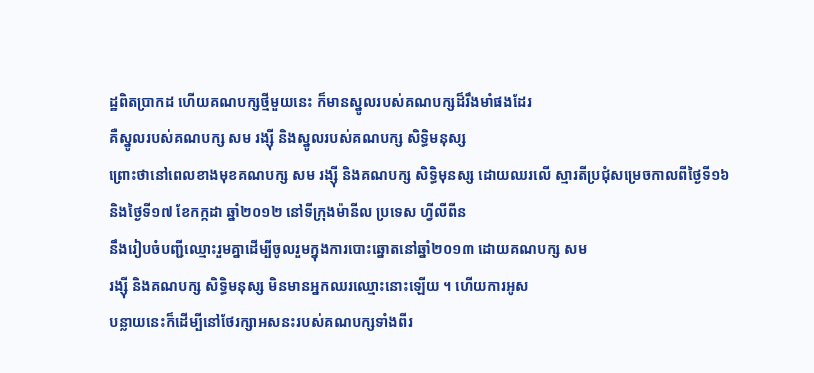ដ្ឋពិតប្រាកដ ហើយគណបក្សថ្មីមួយនេះ ក៏មានស្នូលរបស់គណបក្សដ៏រឹងមាំផងដែរ
គឺស្នូលរបស់គណបក្ស សម រង្ស៊ី និងស្នូលរបស់គណបក្ស សិទ្ធិមនុស្ស
ព្រោះថានៅពេលខាងមុខគណបក្ស សម រង្ស៊ី និងគណបក្ស សិទ្ធិមុនស្ស ដោយឈរលើ ស្មារតីប្រជុំសម្រេចកាលពីថ្ងៃទី១៦
និងថ្ងៃទី១៧ ខែកក្កដា ឆ្នាំ២០១២ នៅទីក្រុងម៉ានីល ប្រទេស ហ្វីលីពីន
នឹងរៀបចំបញ្ជីឈ្មោះរួមគ្នាដើម្បីចូលរួមក្នុងការបោះឆ្នោតនៅឆ្នាំ២០១៣ ដោយគណបក្ស សម
រង្ស៊ី និងគណបក្ស សិទ្ធិមនុស្ស មិនមានអ្នកឈរឈ្មោះនោះឡើយ ។ ហើយការអូស
បន្លាយនេះក៏ដើម្បីនៅថែរក្សាអសនះរបស់គណបក្សទាំងពីរ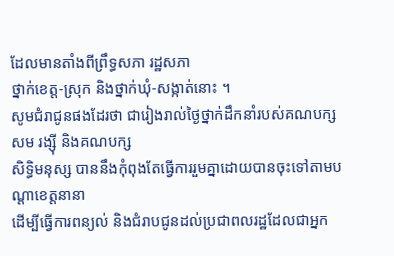ដែលមានតាំងពីព្រឹទ្ធសភា រដ្ឋសភា
ថ្នាក់ខេត្ត-ស្រុក និងថ្នាក់ឃុំ-សង្កាត់នោះ ។
សូមជំរាជូនផងដែរថា ជារៀងរាល់ថ្ងៃថ្នាក់ដឹកនាំរបស់គណបក្ស សម រង្ស៊ី និងគណបក្ស
សិទ្ធិមនុស្ស បាននឹងកុំពុងតែធ្វើការរួមគ្នាដោយបានចុះទៅតាមបណ្តាខេត្តនានា
ដើម្បីធ្វើការពន្យល់ និងជំរាបជូនដល់ប្រជាពលរដ្ឋដែលជាអ្នក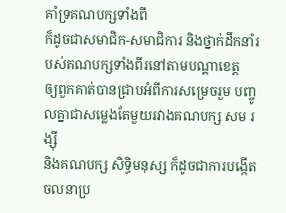គាំទ្រគណបក្សទាំងពី
ក៏ដូចជាសមាជិក-សមាជិការ និងថ្នាក់ដឹកនាំរបស់គណបក្សទាំងពីរនៅតាមបណ្តាខេត្ត
ឲ្យពួកគាត់បានជ្រាបអំពីការសម្រេចរួម បញ្ចូលគ្នាជាសម្លេងតែមួយរវាងគណបក្ស សម រង្ស៊ី
និងគណបក្ស សិទ្ធិមនុស្ស ក៏ដូចជាការបង្កើត ចលនាប្រ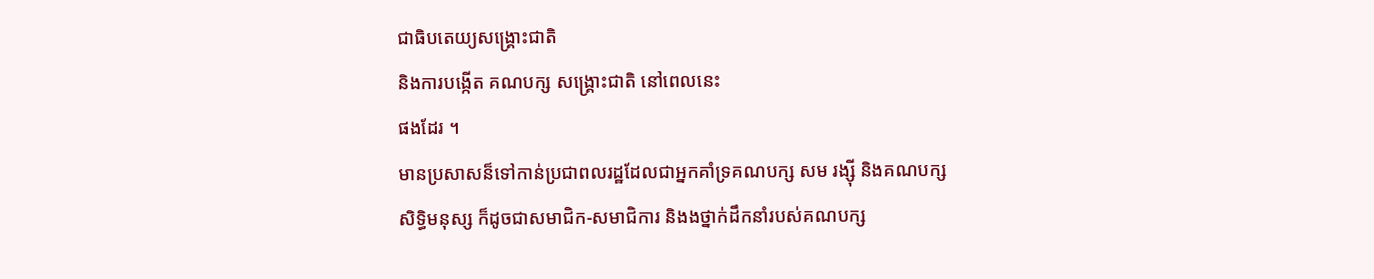ជាធិបតេយ្យសង្គ្រោះជាតិ
និងការបង្កើត គណបក្ស សង្គ្រោះជាតិ នៅពេលនេះ
ផងដែរ ។
មានប្រសាសន៏ទៅកាន់ប្រជាពលរដ្ឋដែលជាអ្នកគាំទ្រគណបក្ស សម រង្ស៊ី និងគណបក្ស
សិទ្ធិមនុស្ស ក៏ដូចជាសមាជិក-សមាជិការ និងងថ្នាក់ដឹកនាំរបស់គណបក្ស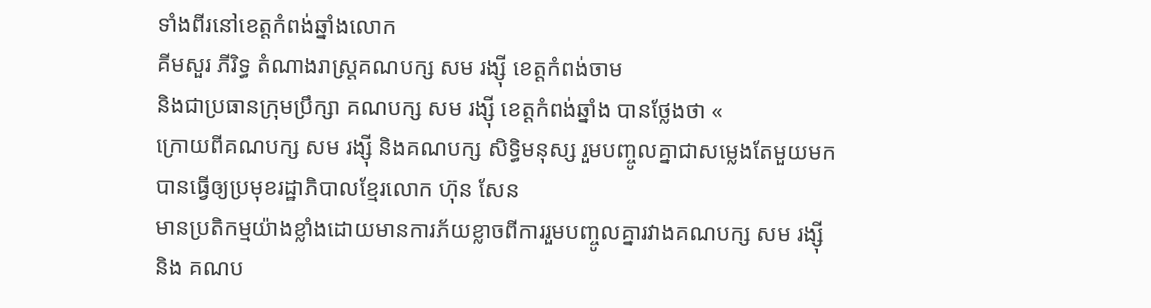ទាំងពីរនៅខេត្តកំពង់ឆ្នាំងលោក
គីមសួរ ភីរិទ្ធ តំណាងរាស្រ្តគណបក្ស សម រង្ស៊ី ខេត្តកំពង់ចាម
និងជាប្រធានក្រុមប្រឹក្សា គណបក្ស សម រង្ស៊ី ខេត្តកំពង់ឆ្នាំង បានថ្លែងថា «
ក្រោយពីគណបក្ស សម រង្ស៊ី និងគណបក្ស សិទ្ធិមនុស្ស រួមបញ្ចូលគ្នាជាសម្លេងតែមួយមក
បានធ្វើឲ្យប្រមុខរដ្ឋាភិបាលខ្មែរលោក ហ៊ុន សែន
មានប្រតិកម្មយ៉ាងខ្លាំងដោយមានការភ័យខ្លាចពីការរួមបញ្ចូលគ្នារវាងគណបក្ស សម រង្ស៊ី
និង គណប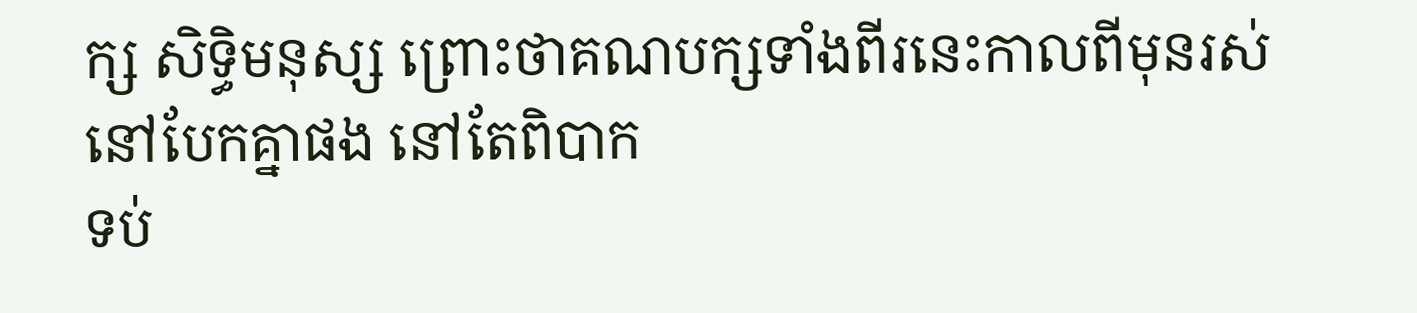ក្ស សិទ្ធិមនុស្ស ព្រោះថាគណបក្សទាំងពីរនេះកាលពីមុនរស់នៅបែកគ្នាផង នៅតែពិបាក
ទប់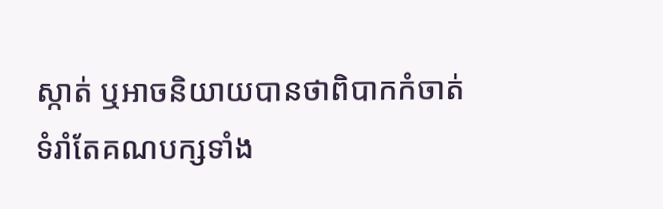ស្កាត់ ឬអាចនិយាយបានថាពិបាកកំចាត់ ទំរាំតែគណបក្សទាំង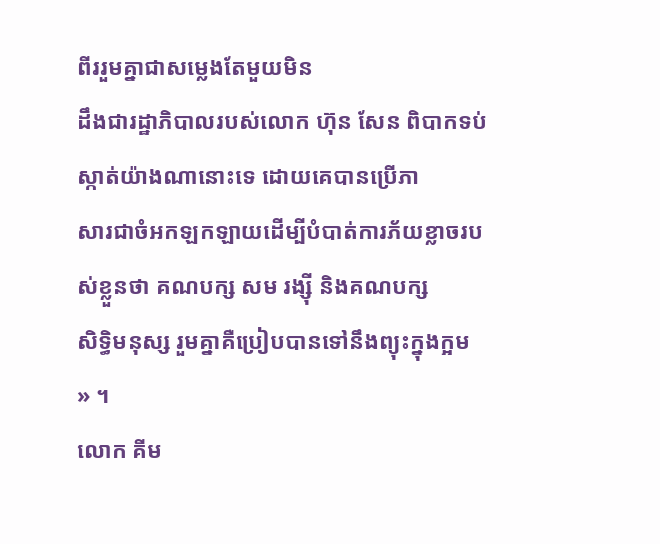ពីររួមគ្នាជាសម្លេងតែមួយមិន
ដឹងជារដ្ឋាភិបាលរបស់លោក ហ៊ុន សែន ពិបាកទប់ស្កាត់យ៉ាងណានោះទេ ដោយគេបានប្រើភា
សារជាចំអកឡកឡាយដើម្បីបំបាត់ការភ័យខ្លាចរបស់ខ្លួនថា គណបក្ស សម រង្ស៊ី និងគណបក្ស
សិទ្ធិមនុស្ស រួមគ្នាគឺប្រៀបបានទៅនឹងព្យុះក្នុងក្អម » ។
លោក គីម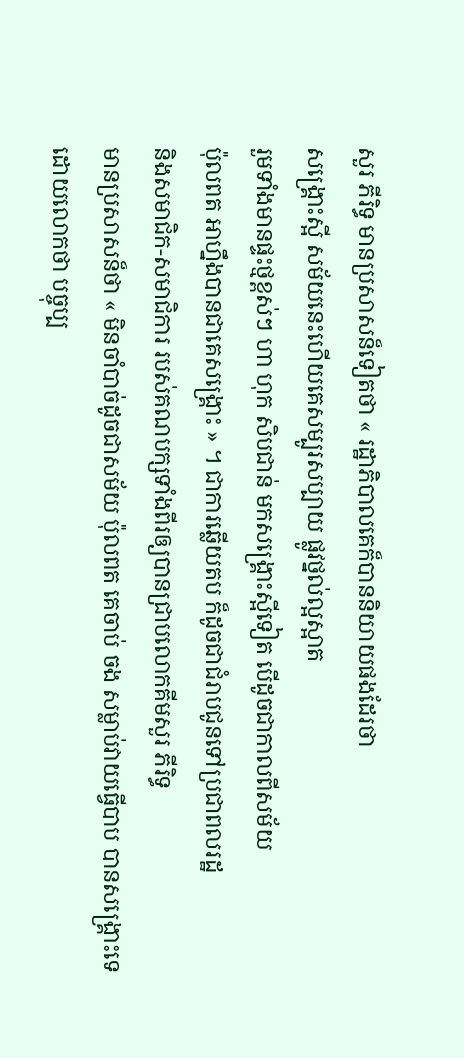សួរ ភីរិទ្ធ មានប្រសាសន៏ទៀតថា « រដ្ឋាភិបាលគេក៏បាននិយាយផងដែរថា
សង្គ្រោះស្អី សម័យនេះហើយគេសម្បូរសប្បាយ ផ្លូវថ្នល់ល្អស្អាត
រួមទាំងមានផ្ទះថ្មខ្ពស់ៗ ហា ហុក សិបជាន់ មកសង្គ្រោះស្អីទៀត បើដូចជាកាលពីសម័យ
ប៉ុលពត អាហ្នឹងបានជាគេសង្គ្រោះ » ។ ជាការឆ្លើយតប ក៏ដូចជាជំរាបជូនទៅប្រជាពលរដ្ឋ
និងសមាជិក-សមាជិការ របស់គណបក្សទាំងពីរឲ្យបានជ្រាបលោកគីមសួរ ភីរិទ្ធ
មានប្រសាសន៏ថា « មិនចាំបាច់ដូចជាសម័យ ប៉ុលពត គេចាប់ ចង សម្លាប់វាយធ្វើបាប បានសង្គ្រោះទេ
ដោយលោកថា បច្ចុប្ប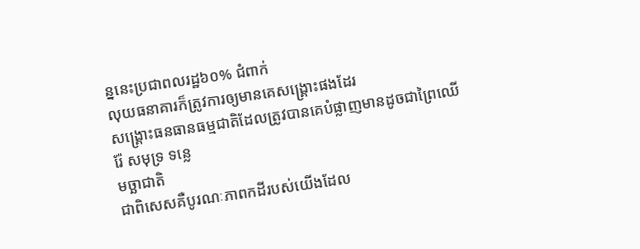ន្ននេះប្រជាពលរដ្ឋ៦០% ជំពាក់
លុយធនាគារក៏ត្រូវការឲ្យមានគេសង្គ្រោះផងដែរ
សង្គ្រោះធនធានធម្មជាតិដែលត្រូវបានគេបំផ្លាញមានដូចជាព្រៃឈើ រ៉ែ សមុទ្រ ទន្លេ
មច្ឆាជាតិ
ជាពិសេសគឺបូរណៈភាពកដីរបស់យើងដែល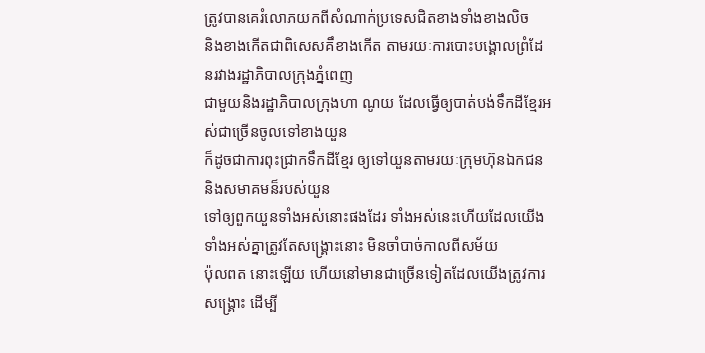ត្រូវបានគេរំលោភយកពីសំណាក់ប្រទេសជិតខាងទាំងខាងលិច
និងខាងកើតជាពិសេសគឹខាងកើត តាមរយៈការបោះបង្គោលព្រំដែនរវាងរដ្ឋាភិបាលក្រុងភ្នំពេញ
ជាមួយនិងរដ្ឋាភិបាលក្រុងហា ណូយ ដែលធ្វើឲ្យបាត់បង់ទឹកដីខ្មែរអស់ជាច្រើនចូលទៅខាងយួន
ក៏ដូចជាការពុះជ្រាកទឹកដីខ្មែរ ឲ្យទៅយួនតាមរយៈក្រុមហ៊ុនឯកជន និងសមាគមន៏របស់យួន
ទៅឲ្យពួកយួនទាំងអស់នោះផងដែរ ទាំងអស់នេះហើយដែលយើងទាំងអស់គ្នាត្រូវតែសង្គ្រោះនោះ មិនចាំបាច់កាលពីសម័យ
ប៉ុលពត នោះឡើយ ហើយនៅមានជាច្រើនទៀតដែលយើងត្រូវការសង្គ្រោះ ដើម្បី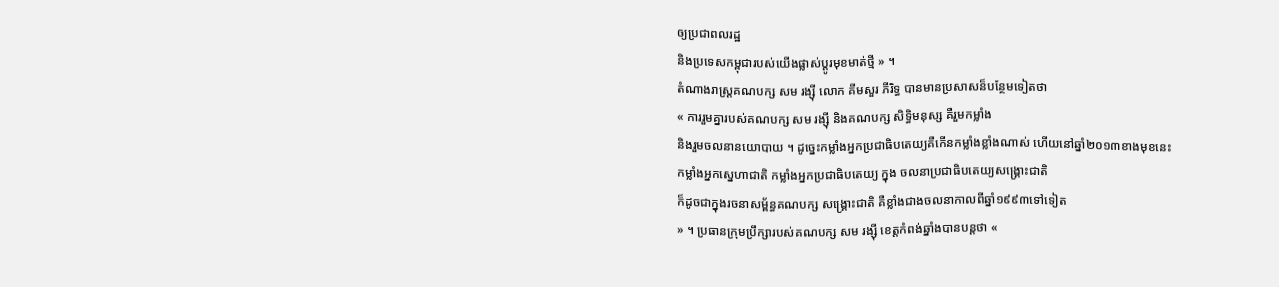ឲ្យប្រជាពលរដ្ឋ
និងប្រទេសកម្ពុជារបស់យើងផ្លាស់ប្តូរមុខមាត់ថ្មី » ។
តំណាងរាស្រ្តគណបក្ស សម រង្ស៊ី លោក គីមសួរ ភីរិទ្ធ បានមានប្រសាសន៏បន្ថែមទៀតថា
« ការរួមគ្នារបស់គណបក្ស សម រង្ស៊ី និងគណបក្ស សិទ្ធិមនុស្ស គឺរួមកម្លាំង
និងរួមចលនានយោបាយ ។ ដូច្នេះកម្លាំងអ្នកប្រជាធិបតេយ្យគឺកើនកម្លាំងខ្លាំងណាស់ ហើយនៅឆ្នាំ២០១៣ខាងមុខនេះ
កម្លាំងអ្នកស្នេហាជាតិ កម្លាំងអ្នកប្រជាធិបតេយ្យ ក្នុង ចលនាប្រជាធិបតេយ្យសង្គ្រោះជាតិ
ក៏ដូចជាក្នុងរចនាសម័្ពន្ធគណបក្ស សង្គ្រោះជាតិ គឺខ្លាំងជាងចលនាកាលពីឆ្នាំ១៩៩៣ទៅទៀត
» ។ ប្រធានក្រុមប្រឹក្សារបស់គណបក្ស សម រង្ស៊ី ខេត្តកំពង់ឆ្នាំងបានបន្តថា «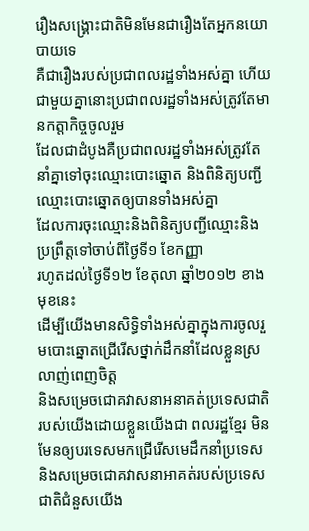រឿងសង្គ្រោះជាតិមិនមែនជារឿងតែអ្នកនយោបាយទេ
គឺជារឿងរបស់ប្រជាពលរដ្ឋទាំងអស់គ្នា ហើយជាមួយគ្នានោះប្រជាពលរដ្ឋទាំងអស់ត្រូវតែមានកត្តាកិច្ចចូលរួម
ដែលជាដំបូងគឺប្រជាពលរដ្ឋទាំងអស់ត្រូវតែនាំគ្នាទៅចុះឈ្មោះបោះឆ្នោត និងពិនិត្យបញ្ជីឈ្មោះបោះឆ្នោតឲ្យបានទាំងអស់គ្នា
ដែលការចុះឈ្មោះនិងពិនិត្យបញ្ជីឈ្មោះនិងប្រព្រឹត្តទៅចាប់ពីថ្ងៃទី១ ខែកញ្ញា
រហូតដល់ថ្ងៃទី១២ ខែតុលា ឆ្នាំ២០១២ ខាង មុខនេះ
ដើម្បីយើងមានសិទ្ធិទាំងអស់គ្នាក្នុងការចូលរួមបោះឆ្នោតជ្រើរើសថ្នាក់ដឹកនាំដែលខ្លួនស្រលាញ់ពេញចិត្ត
និងសម្រេចជោគវាសនាអនាគត់ប្រទេសជាតិរបស់យើងដោយខ្លួនយើងជា ពលរដ្ឋខ្មែរ មិនមែនឲ្យបរទេសមកជ្រើរើសមេដឹកនាំប្រទេស
និងសម្រេចជោគវាសនាអាគត់របស់ប្រទេសជាតិជំនួសយើង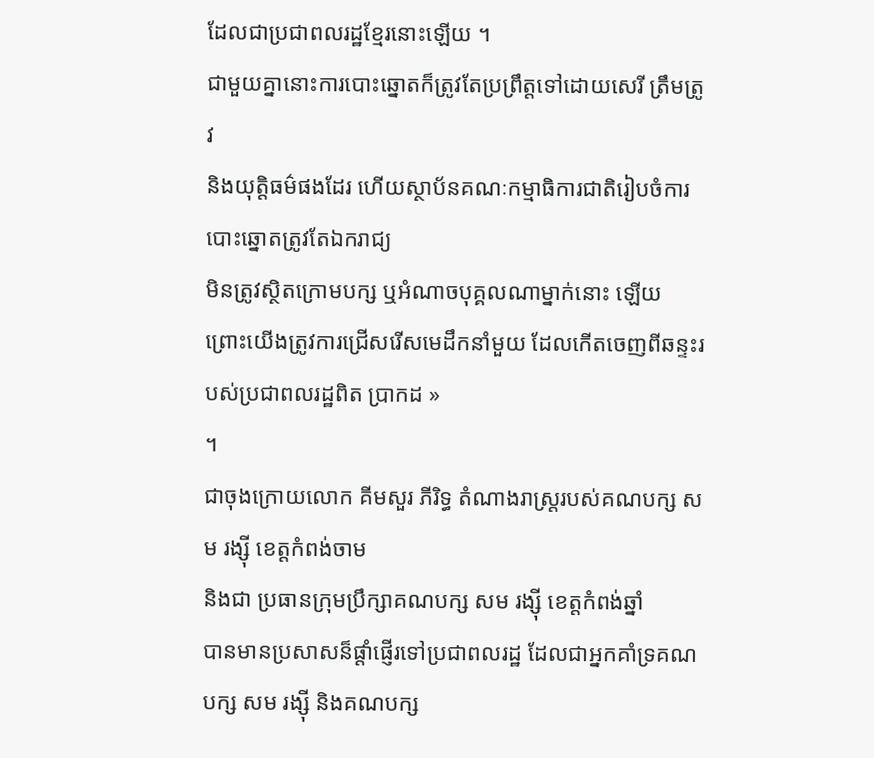ដែលជាប្រជាពលរដ្ឋខ្មែរនោះឡើយ ។
ជាមួយគ្នានោះការបោះឆ្នោតក៏ត្រូវតែប្រព្រឹត្តទៅដោយសេរី ត្រឹមត្រូវ
និងយុត្តិធម៌ផងដែរ ហើយស្ថាប័នគណៈកម្មាធិការជាតិរៀបចំការបោះឆ្នោតត្រូវតែឯករាជ្យ
មិនត្រូវស្ថិតក្រោមបក្ស ឬអំណាចបុគ្គលណាម្នាក់នោះ ឡើយ
ព្រោះយើងត្រូវការជ្រើសរើសមេដឹកនាំមួយ ដែលកើតចេញពីឆន្ទះរបស់ប្រជាពលរដ្ឋពិត ប្រាកដ »
។
ជាចុងក្រោយលោក គីមសួរ ភីរិទ្ធ តំណាងរាស្រ្តរបស់គណបក្ស សម រង្ស៊ី ខេត្តកំពង់ចាម
និងជា ប្រធានក្រុមប្រឹក្សាគណបក្ស សម រង្ស៊ី ខេត្តកំពង់ឆ្នាំ
បានមានប្រសាសន៏ផ្តាំផ្ញើរទៅប្រជាពលរដ្ឋ ដែលជាអ្នកគាំទ្រគណបក្ស សម រង្ស៊ី និងគណបក្ស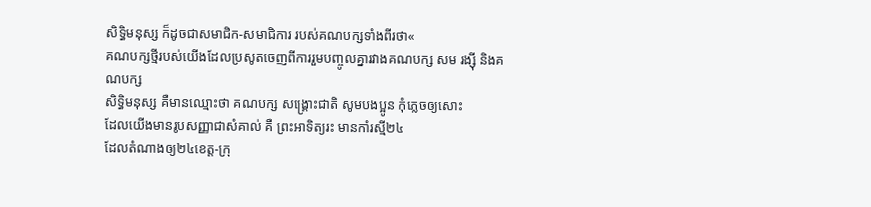សិទ្ធិមនុស្ស ក៏ដូចជាសមាជិក-សមាជិការ របស់គណបក្សទាំងពីរថា«
គណបក្សថ្មីរបស់យើងដែលប្រសូតចេញពីការរួមបញ្ចូលគ្នារវាងគណបក្ស សម រង្ស៊ី និងគណបក្ស
សិទ្ធិមនុស្ស គឺមានឈ្មោះថា គណបក្ស សង្គ្រោះជាតិ សូមបងប្អូន កុំភ្លេចឲ្យសោះ
ដែលយើងមានរូបសញ្ញាជាសំគាល់ គឺ ព្រះអាទិត្យរះ មានកាំរស្មី២៤
ដែលតំណាងឲ្យ២៤ខេត្ត-ក្រុ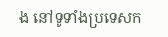ង នៅទូទាំងប្រទេសក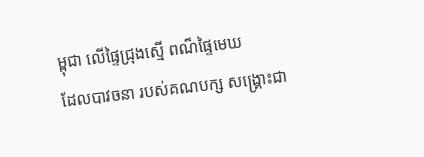ម្ពុជា លើផ្ទៃជ្រុងស្មើ ពណ៏ផ្ទៃមេឃ
ដែលបាវចនា របស់គណបក្ស សង្គ្រោះជា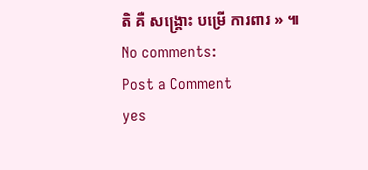តិ គឺ សង្គ្រោះ បម្រើ ការពារ » ៕
No comments:
Post a Comment
yes